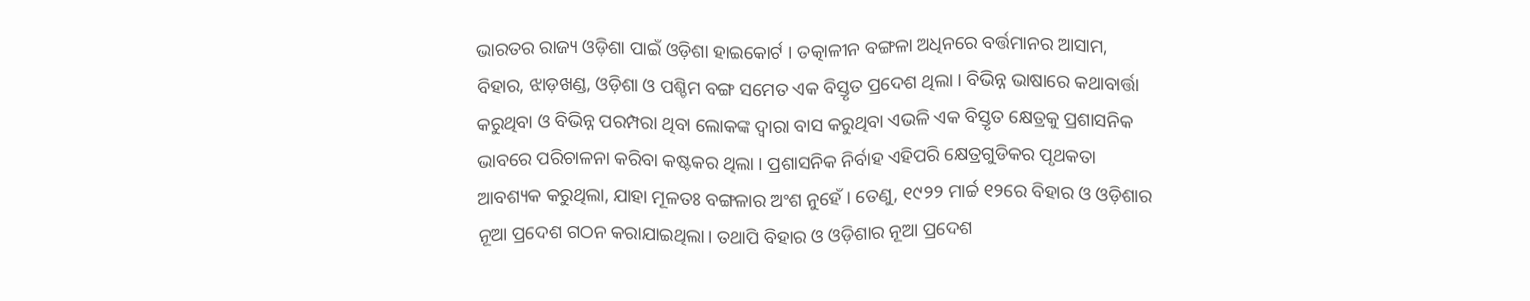ଭାରତର ରାଜ୍ୟ ଓଡ଼ିଶା ପାଇଁ ଓଡ଼ିଶା ହାଇକୋର୍ଟ । ତତ୍କାଳୀନ ବଙ୍ଗଳା ଅଧିନରେ ବର୍ତ୍ତମାନର ଆସାମ, ବିହାର, ଝାଡ଼ଖଣ୍ଡ, ଓଡ଼ିଶା ଓ ପଶ୍ଚିମ ବଙ୍ଗ ସମେତ ଏକ ବିସ୍ତୃତ ପ୍ରଦେଶ ଥିଲା । ବିଭିନ୍ନ ଭାଷାରେ କଥାବାର୍ତ୍ତା କରୁଥିବା ଓ ବିଭିନ୍ନ ପରମ୍ପରା ଥିବା ଲୋକଙ୍କ ଦ୍ୱାରା ବାସ କରୁଥିବା ଏଭଳି ଏକ ବିସ୍ତୃତ କ୍ଷେତ୍ରକୁ ପ୍ରଶାସନିକ ଭାବରେ ପରିଚାଳନା କରିବା କଷ୍ଟକର ଥିଲା । ପ୍ରଶାସନିକ ନିର୍ବାହ ଏହିପରି କ୍ଷେତ୍ରଗୁଡିକର ପୃଥକତା ଆବଶ୍ୟକ କରୁଥିଲା, ଯାହା ମୂଳତଃ ବଙ୍ଗଳାର ଅଂଶ ନୁହେଁ । ତେଣୁ, ୧୯୨୨ ମାର୍ଚ୍ଚ ୧୨ରେ ବିହାର ଓ ଓଡ଼ିଶାର ନୂଆ ପ୍ରଦେଶ ଗଠନ କରାଯାଇଥିଲା। ତଥାପି ବିହାର ଓ ଓଡ଼ିଶାର ନୂଆ ପ୍ରଦେଶ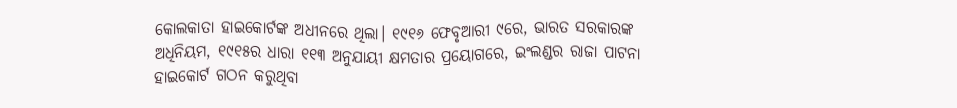କୋଲକାତା ହାଇକୋର୍ଟଙ୍କ ଅଧୀନରେ ଥିଲା। ୧୯୧୬ ଫେବୃଆରୀ ୯ରେ, ଭାରତ ସରକାରଙ୍କ ଅଧିନିୟମ, ୧୯୧୫ର ଧାରା ୧୧୩ ଅନୁଯାୟୀ କ୍ଷମତାର ପ୍ରୟୋଗରେ, ଇଂଲଣ୍ଡର ରାଜା ପାଟନା ହାଇକୋର୍ଟ ଗଠନ କରୁଥିବା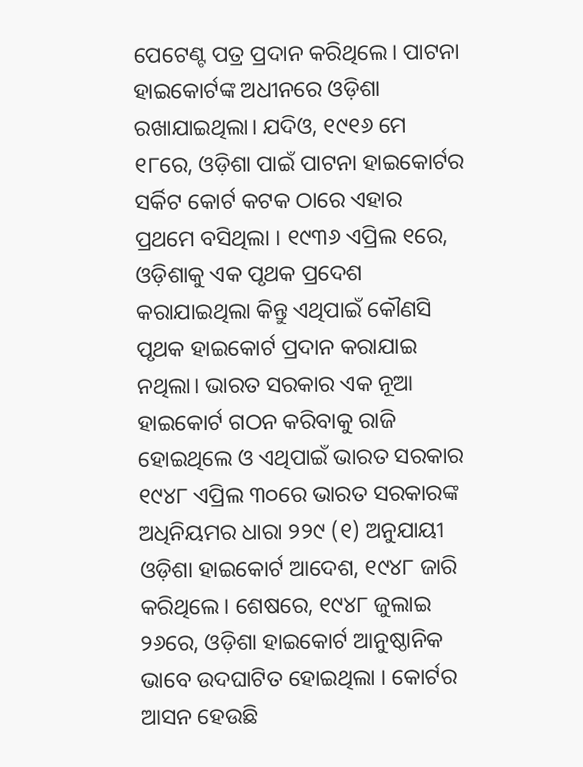ପେଟେଣ୍ଟ ପତ୍ର ପ୍ରଦାନ କରିଥିଲେ। ପାଟନା ହାଇକୋର୍ଟଙ୍କ ଅଧୀନରେ ଓଡ଼ିଶା ରଖାଯାଇଥିଲା। ଯଦିଓ, ୧୯୧୬ ମେ ୧୮ରେ, ଓଡ଼ିଶା ପାଇଁ ପାଟନା ହାଇକୋର୍ଟର ସର୍କିଟ କୋର୍ଟ କଟକ ଠାରେ ଏହାର ପ୍ରଥମେ ବସିଥିଲା । ୧୯୩୬ ଏପ୍ରିଲ ୧ରେ, ଓଡ଼ିଶାକୁ ଏକ ପୃଥକ ପ୍ରଦେଶ କରାଯାଇଥିଲା କିନ୍ତୁ ଏଥିପାଇଁ କୌଣସି ପୃଥକ ହାଇକୋର୍ଟ ପ୍ରଦାନ କରାଯାଇ ନଥିଲା। ଭାରତ ସରକାର ଏକ ନୂଆ ହାଇକୋର୍ଟ ଗଠନ କରିବାକୁ ରାଜି ହୋଇଥିଲେ ଓ ଏଥିପାଇଁ ଭାରତ ସରକାର ୧୯୪୮ ଏପ୍ରିଲ ୩୦ରେ ଭାରତ ସରକାରଙ୍କ ଅଧିନିୟମର ଧାରା ୨୨୯ (୧) ଅନୁଯାୟୀ ଓଡ଼ିଶା ହାଇକୋର୍ଟ ଆଦେଶ, ୧୯୪୮ ଜାରି କରିଥିଲେ। ଶେଷରେ, ୧୯୪୮ ଜୁଲାଇ ୨୬ରେ, ଓଡ଼ିଶା ହାଇକୋର୍ଟ ଆନୁଷ୍ଠାନିକ ଭାବେ ଉଦଘାଟିତ ହୋଇଥିଲା । କୋର୍ଟର ଆସନ ହେଉଛି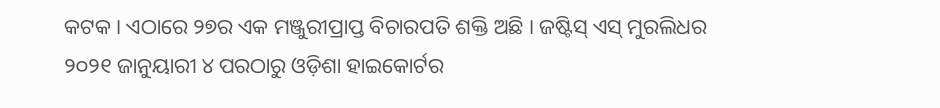କଟକ । ଏଠାରେ ୨୭ର ଏକ ମଞ୍ଜୁରୀପ୍ରାପ୍ତ ବିଚାରପତି ଶକ୍ତି ଅଛି । ଜଷ୍ଟିସ୍ ଏସ୍ ମୁରଲିଧର ୨୦୨୧ ଜାନୁୟାରୀ ୪ ପରଠାରୁ ଓଡ଼ିଶା ହାଇକୋର୍ଟର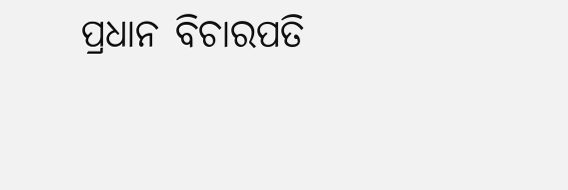ପ୍ରଧାନ ବିଚାରପତି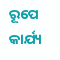ରୂପେ କାର୍ଯ୍ୟ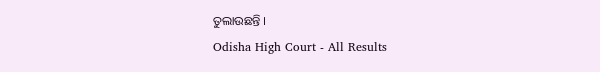ତୁଲାଉଛନ୍ତି ।
Odisha High Court - All Results